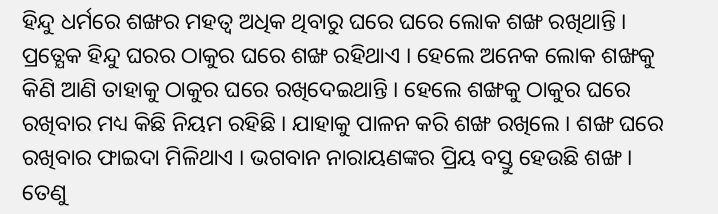ହିନ୍ଦୁ ଧର୍ମରେ ଶଙ୍ଖର ମହତ୍ଵ ଅଧିକ ଥିବାରୁ ଘରେ ଘରେ ଲୋକ ଶଙ୍ଖ ରଖିଥାନ୍ତି । ପ୍ରତ୍ଯେକ ହିନ୍ଦୁ ଘରର ଠାକୁର ଘରେ ଶଙ୍ଖ ରହିଥାଏ । ହେଲେ ଅନେକ ଲୋକ ଶଙ୍ଖକୁ କିଣି ଆଣି ତାହାକୁ ଠାକୁର ଘରେ ରଖିଦେଇଥାନ୍ତି । ହେଲେ ଶଙ୍ଖକୁ ଠାକୁର ଘରେ ରଖିବାର ମଧ୍ୟ କିଛି ନିୟମ ରହିଛି । ଯାହାକୁ ପାଳନ କରି ଶଙ୍ଖ ରଖିଲେ । ଶଙ୍ଖ ଘରେ ରଖିବାର ଫାଇଦା ମିଳିଥାଏ । ଭଗବାନ ନାରାୟଣଙ୍କର ପ୍ରିୟ ବସ୍ତୁ ହେଉଛି ଶଙ୍ଖ । ତେଣୁ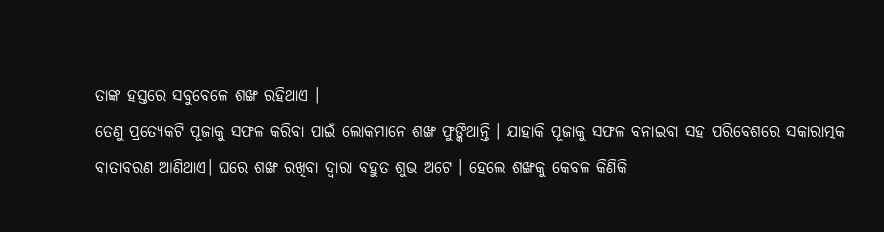ତାଙ୍କ ହସ୍ତରେ ସବୁବେଳେ ଶଙ୍ଖ ରହିଥାଏ ।
ତେଣୁ ପ୍ରତ୍ଯେକଟି ପୂଜାକୁ ସଫଳ କରିବା ପାଇଁ ଲୋକମାନେ ଶଙ୍ଖ ଫୁଙ୍କିଥାନ୍ତି । ଯାହାକି ପୂଜାକୁ ସଫଳ ବନାଇବା ସହ ପରିବେଶରେ ସକାରାତ୍ମକ ବାତାବରଣ ଆଣିଥାଏ। ଘରେ ଶଙ୍ଖ ରଖିବା ଦ୍ଵାରା ବହୁତ ଶୁଭ ଅଟେ । ହେଲେ ଶଙ୍ଖକୁ କେବଳ କିଣିକି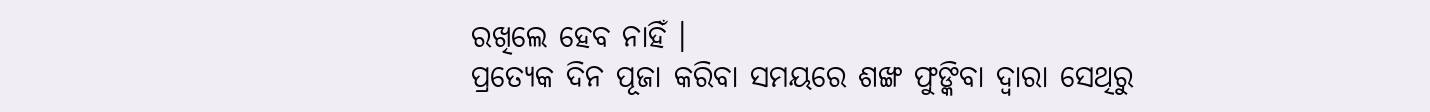ରଖିଲେ ହେବ ନାହିଁ ।
ପ୍ରତ୍ଯେକ ଦିନ ପୂଜା କରିବା ସମୟରେ ଶଙ୍ଖ ଫୁଙ୍କିବା ଦ୍ଵାରା ସେଥିରୁ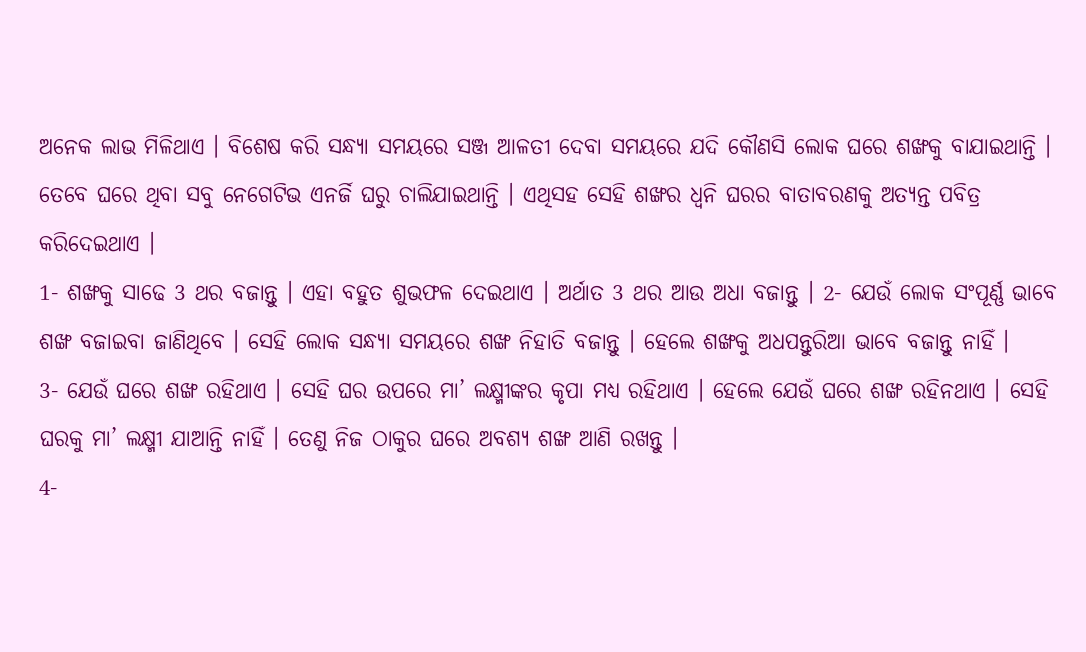ଅନେକ ଲାଭ ମିଳିଥାଏ । ବିଶେଷ କରି ସନ୍ଧ୍ଯା ସମୟରେ ସଞ୍ଜ ଆଳତୀ ଦେବା ସମୟରେ ଯଦି କୌଣସି ଲୋକ ଘରେ ଶଙ୍ଖକୁ ବାଯାଇଥାନ୍ତି । ତେବେ ଘରେ ଥିବା ସବୁ ନେଗେଟିଭ ଏନର୍ଜି ଘରୁ ଚାଲିଯାଇଥାନ୍ତି । ଏଥିସହ ସେହି ଶଙ୍ଖର ଧ୍ୱନି ଘରର ବାତାବରଣକୁ ଅତ୍ୟନ୍ତ ପବିତ୍ର କରିଦେଇଥାଏ ।
1- ଶଙ୍ଖକୁ ସାଢେ 3 ଥର ବଜାନ୍ତୁ । ଏହା ବହୁତ ଶୁଭଫଳ ଦେଇଥାଏ । ଅର୍ଥାତ 3 ଥର ଆଉ ଅଧା ବଜାନ୍ତୁ । 2- ଯେଉଁ ଲୋକ ସଂପୂର୍ଣ୍ଣ ଭାବେ ଶଙ୍ଖ ବଜାଇବା ଜାଣିଥିବେ । ସେହି ଲୋକ ସନ୍ଧ୍ଯା ସମୟରେ ଶଙ୍ଖ ନିହାତି ବଜାନ୍ତୁ । ହେଲେ ଶଙ୍ଖକୁ ଅଧପନ୍ତୁରିଆ ଭାବେ ବଜାନ୍ତୁ ନାହିଁ ।
3- ଯେଉଁ ଘରେ ଶଙ୍ଖ ରହିଥାଏ । ସେହି ଘର ଉପରେ ମା’ ଲକ୍ଷ୍ମୀଙ୍କର କୃପା ମଧ୍ୟ ରହିଥାଏ । ହେଲେ ଯେଉଁ ଘରେ ଶଙ୍ଖ ରହିନଥାଏ । ସେହି ଘରକୁ ମା’ ଲକ୍ଷ୍ମୀ ଯାଆନ୍ତି ନାହିଁ । ତେଣୁ ନିଜ ଠାକୁର ଘରେ ଅବଶ୍ୟ ଶଙ୍ଖ ଆଣି ରଖନ୍ତୁ ।
4-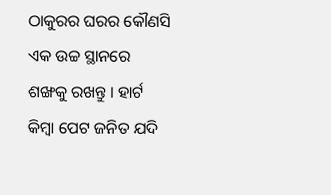ଠାକୁରର ଘରର କୌଣସି ଏକ ଉଚ୍ଚ ସ୍ଥାନରେ ଶଙ୍ଖକୁ ରଖନ୍ତୁ । ହାର୍ଟ କିମ୍ବା ପେଟ ଜନିତ ଯଦି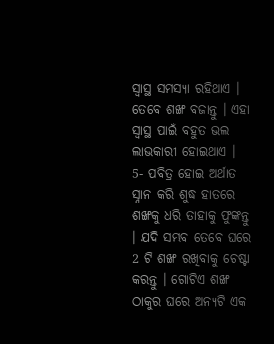ସ୍ଵାସ୍ଥ ସମସ୍ଯା ରହିଥାଏ । ତେବେ ଶଙ୍ଖ ବଜାନ୍ତୁ । ଏହା ସ୍ଵାସ୍ଥ ପାଇଁ ବହୁତ ଭଲ ଲାଭକାରୀ ହୋଇଥାଏ ।
5- ପବିତ୍ର ହୋଇ ଅର୍ଥାତ ସ୍ନାନ କରି ଶୁଦ୍ଧ ହାତରେ ଶଙ୍ଖକୁ ଧରି ତାହାକୁ ଫୁଙ୍କନ୍ତୁ । ଯଦି ସମ୍ଭବ ତେବେ ଘରେ 2 ଟି ଶଙ୍ଖ ରଖିବାକୁ ଚେଷ୍ଟା କରନ୍ତୁ । ଗୋଟିଏ ଶଙ୍ଖ ଠାକୁର ଘରେ ଅନ୍ୟଟି ଏକ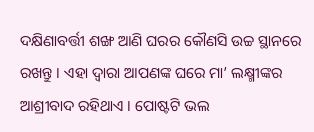ଦକ୍ଷିଣାବର୍ତ୍ତୀ ଶଙ୍ଖ ଆଣି ଘରର କୌଣସି ଉଚ୍ଚ ସ୍ଥାନରେ ରଖନ୍ତୁ । ଏହା ଦ୍ଵାରା ଆପଣଙ୍କ ଘରେ ମା’ ଲକ୍ଷ୍ମୀଙ୍କର ଆଶ୍ରୀବାଦ ରହିଥାଏ । ପୋଷ୍ଟଟି ଭଲ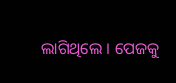ଲାଗିଥିଲେ । ପେଜକୁ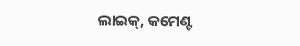ଲାଇକ୍, କମେଣ୍ଟ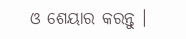ଓ ଶେୟାର କରନ୍ତୁ ।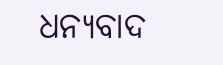ଧନ୍ୟବାଦ